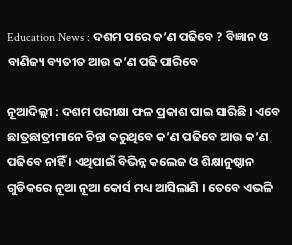Education News : ଦଶମ ପରେ କ’ଣ ପଢିବେ ? ବିଜ୍ଞାନ ଓ ବାଣିଜ୍ୟ ବ୍ୟତୀତ ଆଉ କ’ଣ ପଢି ପାରିବେ

ନୂଆଦିଲ୍ଲୀ : ଦଶମ ପରୀକ୍ଷା ଫଳ ପ୍ରକାଶ ପାଇ ସାରିଛି । ଏବେ ଛାତ୍ରଛାତ୍ରୀମାନେ ଚିନ୍ତା କରୁଥିବେ କ’ଣ ପଢିବେ ଆଉ କ’ଣ ପଢିବେ ନାହିଁ । ଏଥିପାଇଁ ବିଭିନ୍ନ କଲେଜ ଓ ଶିକ୍ଷାନୁଷ୍ଠାନ ଗୁଡିକରେ ନୂଆ ନୂଆ କୋର୍ସ ମଧ୍ୟ ଆସିଲାଣି । ତେବେ ଏଭଳି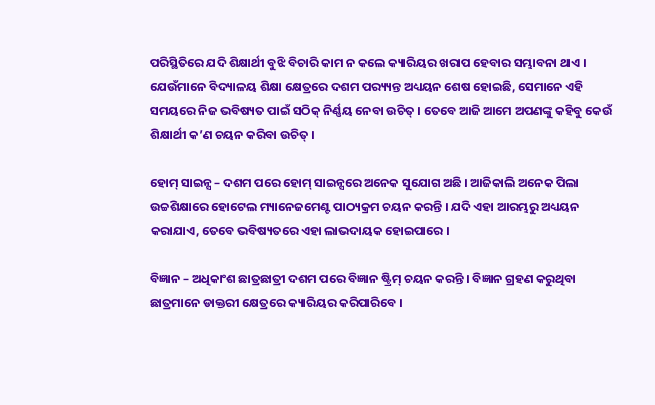ପରିସ୍ଥିତିରେ ଯଦି ଶିକ୍ଷାର୍ଥୀ ବୁଝି ବିଚାରି କାମ ନ କଲେ କ୍ୟାରିୟର ଖରାପ ହେବାର ସମ୍ଭାବନା ଥାଏ । ଯେଉଁମାନେ ବିଦ୍ୟାଳୟ ଶିକ୍ଷା କ୍ଷେତ୍ରରେ ଦଶମ ପର‌୍ୟ୍ୟନ୍ତ ଅଧ୍ୟୟନ ଶେଷ ହୋଇଛି, ସେମାନେ ଏହି ସମୟରେ ନିଜ ଭବିଷ୍ୟତ ପାଇଁ ସଠିକ୍ ନିର୍ଣ୍ଣୟ ନେବା ଉଚିତ୍ । ତେବେ ଆଜି ଆମେ ଅପଣଙ୍କୁ କହିବୁ କେଉଁ ଶିକ୍ଷାର୍ଥୀ କ’ଣ ଚୟନ କରିବା ଉଚିତ୍ ।

ହୋମ୍ ସାଇନ୍ସ – ଦଶମ ପରେ ହୋମ୍ ସାଇନ୍ସରେ ଅନେକ ସୁଯୋଗ ଅଛି । ଆଜିକାଲି ଅନେକ ପିଲା ଉଚ୍ଚଶିକ୍ଷାରେ ହୋଟେଲ ମ୍ୟାନେଜମେଣ୍ଟ ପାଠ୍ୟକ୍ରମ ଚୟନ କରନ୍ତି । ଯଦି ଏହା ଆରମ୍ଭରୁ ଅଧ୍ୟୟନ କରାଯାଏ, ତେବେ ଭବିଷ୍ୟତରେ ଏହା ଲାଭଦାୟକ ହୋଇପାରେ ।

ବିଜ୍ଞାନ – ଅଧିକାଂଶ ଛାତ୍ରଛାତ୍ରୀ ଦଶମ ପରେ ବିଜ୍ଞାନ ଷ୍ଟ୍ରିମ୍ ଚୟନ କରନ୍ତି । ବିଜ୍ଞାନ ଗ୍ରହଣ କରୁଥିବା ଛାତ୍ରମାନେ ଡାକ୍ତରୀ କ୍ଷେତ୍ରରେ କ୍ୟାରିୟର କରିପାରିବେ ।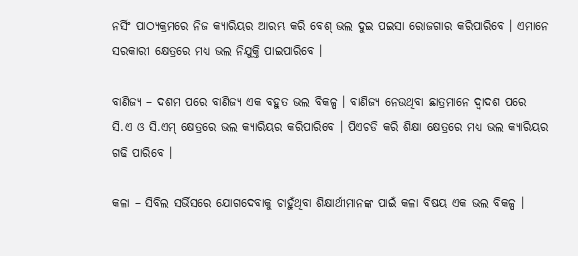ନର୍ସିଂ ପାଠ୍ୟକ୍ରମରେ ନିଜ କ୍ୟାରିୟର ଆରମ୍ଭ କରି ବେଶ୍ ଭଲ ଦୁଇ ପଇସା ରୋଜଗାର କରିପାରିବେ । ଏମାନେ ସରକାରୀ କ୍ଷେତ୍ରରେ ମଧ୍ୟ ଭଲ ନିଯୁକ୍ତି ପାଇପାରିବେ ।

ବାଣିଜ୍ୟ – ଦଶମ ପରେ ବାଣିଜ୍ୟ ଏକ ବହୁତ ଭଲ ବିକଳ୍ପ । ବାଣିଜ୍ୟ ନେଉଥିବା ଛାତ୍ରମାନେ ଦ୍ୱାଦଶ ପରେ ସି.ଏ ଓ ସି.ଏମ୍ କ୍ଷେତ୍ରରେ ଭଲ କ୍ୟାରିୟର କରିପାରିବେ । ପିଏଚଡି କରି ଶିକ୍ଷା କ୍ଷେତ୍ରରେ ମଧ୍ୟ ଭଲ କ୍ୟାରିୟର ଗଢି ପାରିବେ ।

କଳା – ସିବିଲ ସର୍ଭିସରେ ଯୋଗଦେବାକୁ ଚାହୁଁଥିବା ଶିକ୍ଷାର୍ଥୀମାନଙ୍କ ପାଇଁ କଳା ବିଷୟ ଏକ ଭଲ ବିକଳ୍ପ ।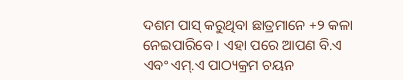ଦଶମ ପାସ୍ କରୁଥିବା ଛାତ୍ରମାନେ +୨ କଳା ନେଇପାରିବେ । ଏହା ପରେ ଆପଣ ବି.ଏ ଏବଂ ଏମ୍‌.ଏ ପାଠ୍ୟକ୍ରମ ଚୟନ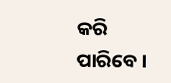କରି ପାରିବେ ।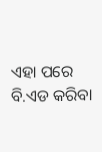ଏହା ପରେ ବି.ଏଡ କରିବା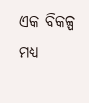ଏକ ବିକଳ୍ପ ମଧ୍ୟ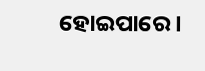ହୋଇପାରେ ।